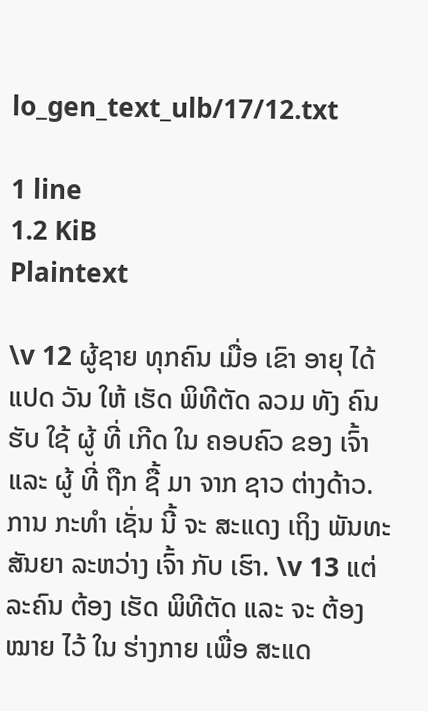lo_gen_text_ulb/17/12.txt

1 line
1.2 KiB
Plaintext

\v 12 ຜູ້ຊາຍ ທຸກຄົນ ເມື່ອ ເຂົາ ອາຍຸ ໄດ້ ແປດ ວັນ ໃຫ້ ເຮັດ ພິທີຕັດ ລວມ ທັງ ຄົນ ຮັບ ໃຊ້ ຜູ້ ທີ່ ເກີດ ໃນ ຄອບຄົວ ຂອງ ເຈົ້າ ແລະ ຜູ້ ທີ່ ຖືກ ຊື້ ມາ ຈາກ ຊາວ ຕ່າງດ້າວ. ການ ກະທຳ ເຊັ່ນ ນີ້ ຈະ ສະແດງ ເຖິງ ພັນທະສັນຍາ ລະຫວ່າງ ເຈົ້າ ກັບ ເຮົາ. \v 13 ແຕ່ ລະຄົນ ຕ້ອງ ເຮັດ ພິທີຕັດ ແລະ ຈະ ຕ້ອງ ໝາຍ ໄວ້ ໃນ ຮ່າງກາຍ ເພື່ອ ສະແດ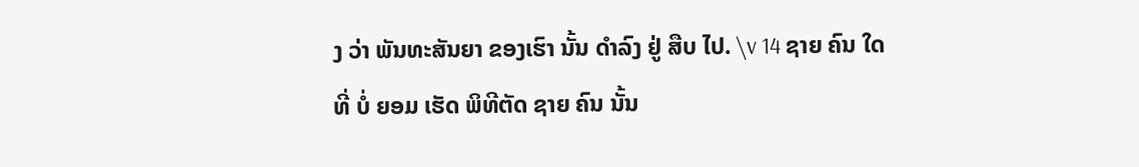ງ ວ່າ ພັນທະສັນຍາ ຂອງເຮົາ ນັ້ນ ດໍາລົງ ຢູ່ ສືບ ໄປ. \v 14 ຊາຍ ຄົນ ໃດ ທີ່ ບໍ່ ຍອມ ເຮັດ ພິທີຕັດ ຊາຍ ຄົນ ນັ້ນ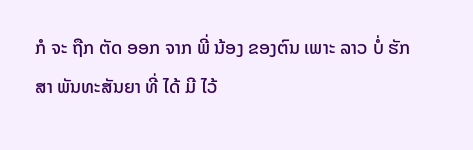ກໍ ຈະ ຖືກ ຕັດ ອອກ ຈາກ ພີ່ ນ້ອງ ຂອງຕົນ ເພາະ ລາວ ບໍ່ ຮັກສາ ພັນທະສັນຍາ ທີ່ ໄດ້ ມີ ໄວ້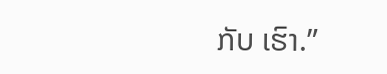ກັບ ເຮົາ.”